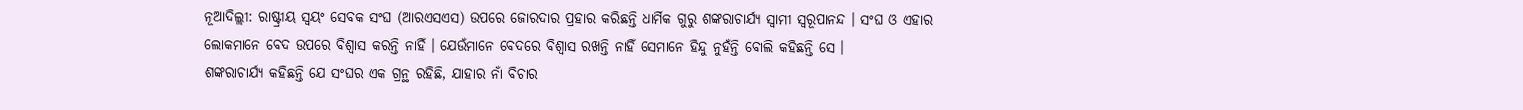ନୂଆଦିଲ୍ଲୀ: ରାଷ୍ଟ୍ରୀୟ ସ୍ବୟଂ ସେବକ ସଂଘ (ଆରଏସଏସ) ଉପରେ ଜୋରଦାର ପ୍ରହାର କରିଛନ୍ତି ଧାର୍ମିକ ଗୁରୁ ଶଙ୍କରାଚାର୍ଯ୍ୟ ସ୍ବାମୀ ସ୍ବରୂପାନନ୍ଦ । ସଂଘ ଓ ଏହାର ଲୋକମାନେ ବେଦ ଉପରେ ବିଶ୍ବାସ କରନ୍ତି ନାହିଁ । ଯେଉଁମାନେ ବେଦରେ ବିଶ୍ବାସ ରଖନ୍ତି ନାହିଁ ସେମାନେ ହିନ୍ଦୁ ନୁହଁନ୍ତି ବୋଲି କହିଛନ୍ତି ସେ ।
ଶଙ୍କରାଚାର୍ଯ୍ୟ କହିଛନ୍ତି ଯେ ସଂଘର ଏକ ଗ୍ରନ୍ଥ ରହିଛି, ଯାହାର ନାଁ ବିଚାର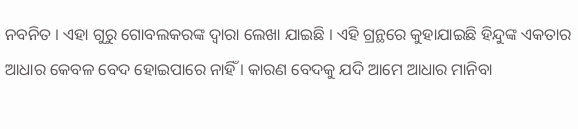ନବନିତ । ଏହା ଗୁରୁ ଗୋବଲକରଙ୍କ ଦ୍ବାରା ଲେଖା ଯାଇଛି । ଏହି ଗ୍ରନ୍ଥରେ କୁହାଯାଇଛି ହିନ୍ଦୁଙ୍କ ଏକତାର ଆଧାର କେବଳ ବେଦ ହୋଇପାରେ ନାହିଁ । କାରଣ ବେଦକୁ ଯଦି ଆମେ ଆଧାର ମାନିବା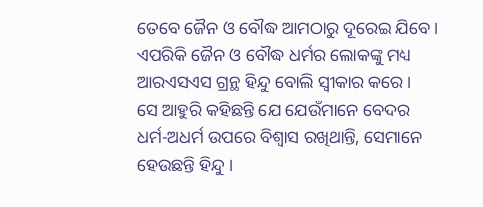ତେବେ ଜୈନ ଓ ବୌଦ୍ଧ ଆମଠାରୁ ଦୂରେଇ ଯିବେ । ଏପରିକି ଜୈନ ଓ ବୌଦ୍ଧ ଧର୍ମର ଲୋକଙ୍କୁ ମଧ୍ୟ ଆରଏସଏସ ଗ୍ରନ୍ଥ ହିନ୍ଦୁ ବୋଲି ସ୍ବୀକାର କରେ ।
ସେ ଆହୁରି କହିଛନ୍ତି ଯେ ଯେଉଁମାନେ ବେଦର ଧର୍ମ-ଅଧର୍ମ ଉପରେ ବିଶ୍ବାସ ରଖିଥାନ୍ତି, ସେମାନେ ହେଉଛନ୍ତି ହିନ୍ଦୁ ।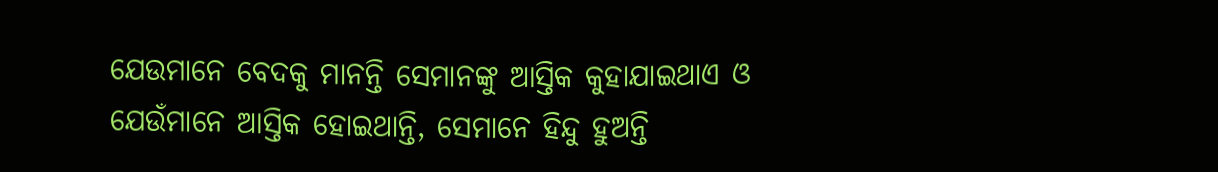ଯେଉମାନେ ବେଦକୁ ମାନନ୍ତି ସେମାନଙ୍କୁ ଆସ୍ତିକ କୁହାଯାଇଥାଏ ଓ ଯେଉଁମାନେ ଆସ୍ତିକ ହୋଇଥାନ୍ତି, ସେମାନେ ହିନ୍ଦୁ ହୁଅନ୍ତି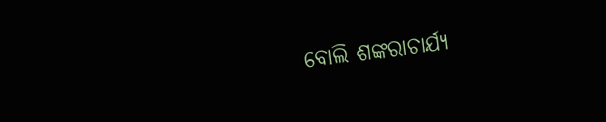ବୋଲି ଶଙ୍କରାଚାର୍ଯ୍ୟ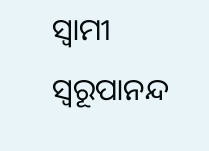ସ୍ବାମୀ ସ୍ବରୂପାନନ୍ଦ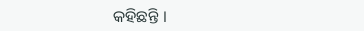କହିଛନ୍ତି ।